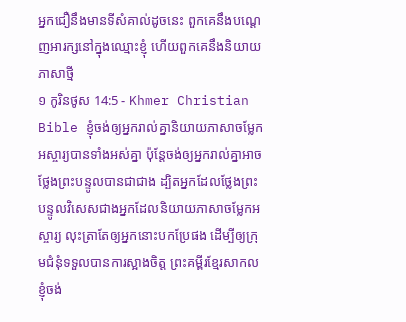អ្នកជឿនឹងមានទីសំគាល់ដូចនេះ ពួកគេនឹងបណ្ដេញអារក្សនៅក្នុងឈ្មោះខ្ញុំ ហើយពួកគេនឹងនិយាយភាសាថ្មី
១ កូរិនថូស 14:5 - Khmer Christian Bible ខ្ញុំចង់ឲ្យអ្នករាល់គ្នានិយាយភាសាចម្លែកអស្ចារ្យបានទាំងអស់គ្នា ប៉ុន្ដែចង់ឲ្យអ្នករាល់គ្នាអាចថ្លែងព្រះបន្ទូលបានជាជាង ដ្បិតអ្នកដែលថ្លែងព្រះបន្ទូលវិសេសជាងអ្នកដែលនិយាយភាសាចម្លែកអស្ចារ្យ លុះត្រាតែឲ្យអ្នកនោះបកប្រែផង ដើម្បីឲ្យក្រុមជំនុំទទួលបានការស្អាងចិត្ដ ព្រះគម្ពីរខ្មែរសាកល ខ្ញុំចង់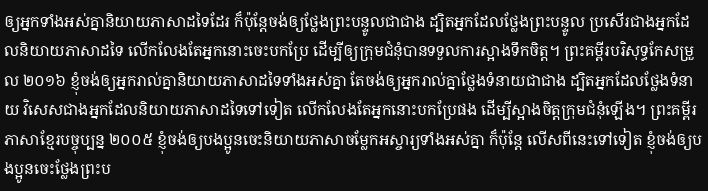ឲ្យអ្នកទាំងអស់គ្នានិយាយភាសាដទៃដែរ ក៏ប៉ុន្តែចង់ឲ្យថ្លែងព្រះបន្ទូលជាជាង ដ្បិតអ្នកដែលថ្លែងព្រះបន្ទូល ប្រសើរជាងអ្នកដែលនិយាយភាសាដទៃ លើកលែងតែអ្នកនោះចេះបកប្រែ ដើម្បីឲ្យក្រុមជំនុំបានទទួលការស្អាងទឹកចិត្ត។ ព្រះគម្ពីរបរិសុទ្ធកែសម្រួល ២០១៦ ខ្ញុំចង់ឲ្យអ្នករាល់គ្នានិយាយភាសាដទៃទាំងអស់គ្នា តែចង់ឲ្យអ្នករាល់គ្នាថ្លែងទំនាយជាជាង ដ្បិតអ្នកដែលថ្លែងទំនាយ វិសេសជាងអ្នកដែលនិយាយភាសាដទៃទៅទៀត លើកលែងតែអ្នកនោះបកប្រែផង ដើម្បីស្អាងចិត្តក្រុមជំនុំឡើង។ ព្រះគម្ពីរភាសាខ្មែរបច្ចុប្បន្ន ២០០៥ ខ្ញុំចង់ឲ្យបងប្អូនចេះនិយាយភាសាចម្លែកអស្ចារ្យទាំងអស់គ្នា ក៏ប៉ុន្តែ លើសពីនេះទៅទៀត ខ្ញុំចង់ឲ្យបងប្អូនចេះថ្លែងព្រះប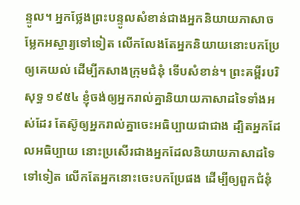ន្ទូល។ អ្នកថ្លែងព្រះបន្ទូលសំខាន់ជាងអ្នកនិយាយភាសាចម្លែកអស្ចារ្យទៅទៀត លើកលែងតែអ្នកនិយាយនោះបកប្រែឲ្យគេយល់ ដើម្បីកសាងក្រុមជំនុំ ទើបសំខាន់។ ព្រះគម្ពីរបរិសុទ្ធ ១៩៥៤ ខ្ញុំចង់ឲ្យអ្នករាល់គ្នានិយាយភាសាដទៃទាំងអស់ដែរ តែស៊ូឲ្យអ្នករាល់គ្នាចេះអធិប្បាយជាជាង ដ្បិតអ្នកដែលអធិប្បាយ នោះប្រសើរជាងអ្នកដែលនិយាយភាសាដទៃទៅទៀត លើកតែអ្នកនោះចេះបកប្រែផង ដើម្បីឲ្យពួកជំនុំ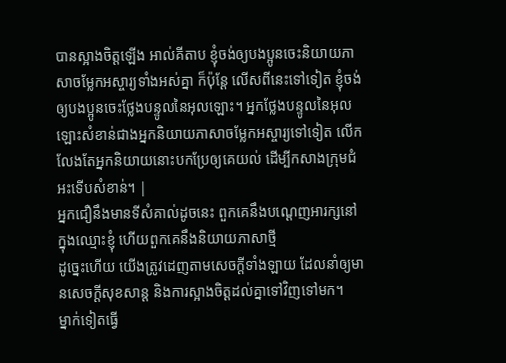បានស្អាងចិត្តឡើង អាល់គីតាប ខ្ញុំចង់ឲ្យបងប្អូនចេះនិយាយភាសាចម្លែកអស្ចារ្យទាំងអស់គ្នា ក៏ប៉ុន្ដែ លើសពីនេះទៅទៀត ខ្ញុំចង់ឲ្យបងប្អូនចេះថ្លែងបន្ទូលនៃអុលឡោះ។ អ្នកថ្លែងបន្ទូលនៃអុលឡោះសំខាន់ជាងអ្នកនិយាយភាសាចម្លែកអស្ចារ្យទៅទៀត លើកលែងតែអ្នកនិយាយនោះបកប្រែឲ្យគេយល់ ដើម្បីកសាងក្រុមជំអះទើបសំខាន់។ |
អ្នកជឿនឹងមានទីសំគាល់ដូចនេះ ពួកគេនឹងបណ្ដេញអារក្សនៅក្នុងឈ្មោះខ្ញុំ ហើយពួកគេនឹងនិយាយភាសាថ្មី
ដូច្នេះហើយ យើងត្រូវដេញតាមសេចក្ដីទាំងឡាយ ដែលនាំឲ្យមានសេចក្ដីសុខសាន្ដ និងការស្អាងចិត្ដដល់គ្នាទៅវិញទៅមក។
ម្នាក់ទៀតធ្វើ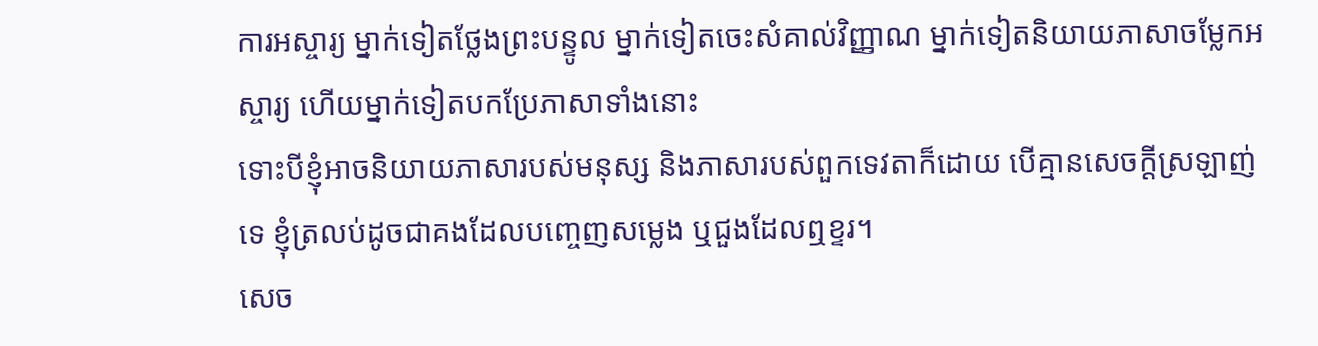ការអស្ចារ្យ ម្នាក់ទៀតថ្លែងព្រះបន្ទូល ម្នាក់ទៀតចេះសំគាល់វិញ្ញាណ ម្នាក់ទៀតនិយាយភាសាចម្លែកអស្ចារ្យ ហើយម្នាក់ទៀតបកប្រែភាសាទាំងនោះ
ទោះបីខ្ញុំអាចនិយាយភាសារបស់មនុស្ស និងភាសារបស់ពួកទេវតាក៏ដោយ បើគ្មានសេចក្ដីស្រឡាញ់ទេ ខ្ញុំត្រលប់ដូចជាគងដែលបញ្ចេញសម្លេង ឬជួងដែលឮខ្ទរ។
សេច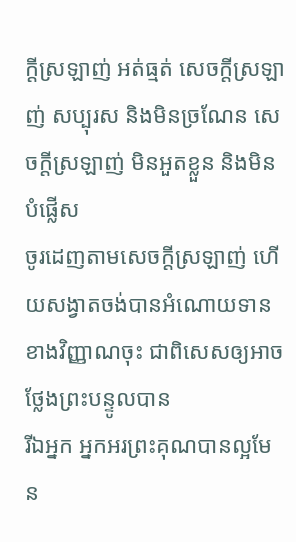ក្ដីស្រឡាញ់ អត់ធ្មត់ សេចក្ដីស្រឡាញ់ សប្បុរស និងមិនច្រណែន សេចក្ដីស្រឡាញ់ មិនអួតខ្លួន និងមិនបំផ្លើស
ចូរដេញតាមសេចក្ដីស្រឡាញ់ ហើយសង្វាតចង់បានអំណោយទានខាងវិញ្ញាណចុះ ជាពិសេសឲ្យអាចថ្លែងព្រះបន្ទូលបាន
រីឯអ្នក អ្នកអរព្រះគុណបានល្អមែន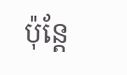ប៉ុន្ដែ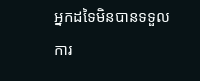អ្នកដទៃមិនបានទទួលការ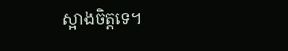ស្អាងចិត្តទេ។